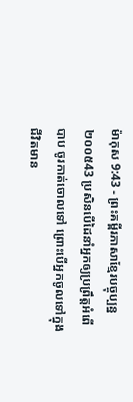ម៉ាកុស 9:43 - ព្រះគម្ពីរភាសាខ្មែរបច្ចុប្បន្ន ២០០៥43 ប្រសិនបើដៃនាំអ្នកឲ្យប្រព្រឹត្តអំពើបាប ចូរកាត់ចោលទៅ ព្រោះបើអ្នកចូលទៅក្នុងជីវិតមាន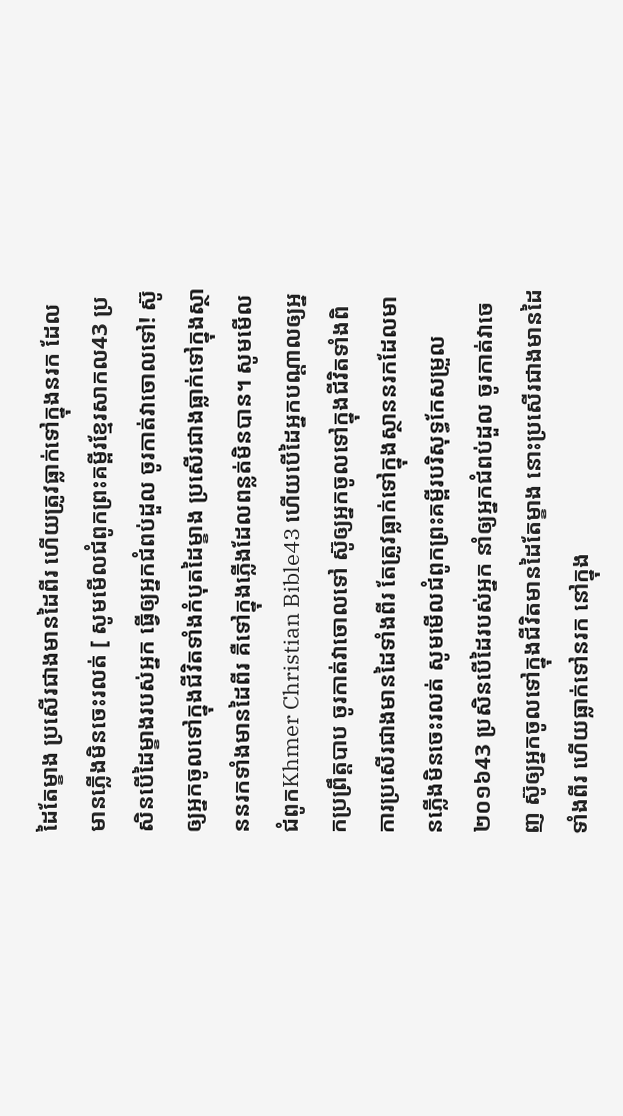ដៃតែម្ខាង ប្រសើរជាងមានដៃពីរ ហើយត្រូវធ្លាក់ទៅក្នុងនរក ដែលមានភ្លើងមិនចេះរលត់ [ សូមមើលជំពូកព្រះគម្ពីរខ្មែរសាកល43 ប្រសិនបើដៃម្ខាងរបស់អ្នក ធ្វើឲ្យអ្នកជំពប់ដួល ចូរកាត់វាចោលទៅ! ស៊ូឲ្យអ្នកចូលទៅក្នុងជីវិតទាំងកំបុតដៃម្ខាង ប្រសើរជាងធ្លាក់ទៅក្នុងស្ថាននរកទាំងមានដៃពីរ គឺទៅក្នុងភ្លើងដែលពន្លត់មិនបាន។ សូមមើលជំពូកKhmer Christian Bible43 ហើយបើដៃអ្នកបណ្ដាលឲ្យអ្នកប្រព្រឹត្តបាប ចូរកាត់វាចោលទៅ ស៊ូឲ្យអ្នកចូលទៅក្នុងជីវិតទាំងពិការប្រសើរជាងមានដៃទាំងពីរ តែត្រូវធ្លាក់ទៅក្នុងស្ថាននរកដែលមានភ្លើងមិនចេះរលត់ សូមមើលជំពូកព្រះគម្ពីរបរិសុទ្ធកែសម្រួល ២០១៦43 ប្រសិនបើដៃរបស់អ្នក នាំឲ្យអ្នកជំពប់ដួល ចូរកាត់វាចេញ ស៊ូឲ្យអ្នកចូលទៅក្នុងជីវិតមានដៃតែម្ខាង នោះប្រសើរជាងមានដៃទាំងពីរ ហើយធ្លាក់ទៅនរក នៅក្នុង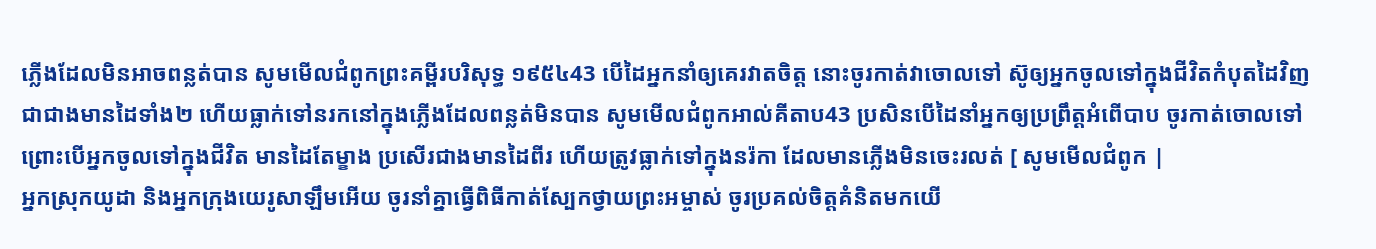ភ្លើងដែលមិនអាចពន្លត់បាន សូមមើលជំពូកព្រះគម្ពីរបរិសុទ្ធ ១៩៥៤43 បើដៃអ្នកនាំឲ្យគេរវាតចិត្ត នោះចូរកាត់វាចោលទៅ ស៊ូឲ្យអ្នកចូលទៅក្នុងជីវិតកំបុតដៃវិញ ជាជាងមានដៃទាំង២ ហើយធ្លាក់ទៅនរកនៅក្នុងភ្លើងដែលពន្លត់មិនបាន សូមមើលជំពូកអាល់គីតាប43 ប្រសិនបើដៃនាំអ្នកឲ្យប្រព្រឹត្ដអំពើបាប ចូរកាត់ចោលទៅ ព្រោះបើអ្នកចូលទៅក្នុងជីវិត មានដៃតែម្ខាង ប្រសើរជាងមានដៃពីរ ហើយត្រូវធ្លាក់ទៅក្នុងនរ៉កា ដែលមានភ្លើងមិនចេះរលត់ [ សូមមើលជំពូក |
អ្នកស្រុកយូដា និងអ្នកក្រុងយេរូសាឡឹមអើយ ចូរនាំគ្នាធ្វើពិធីកាត់ស្បែកថ្វាយព្រះអម្ចាស់ ចូរប្រគល់ចិត្តគំនិតមកយើ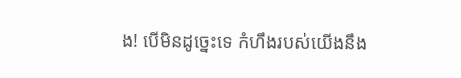ង! បើមិនដូច្នេះទេ កំហឹងរបស់យើងនឹង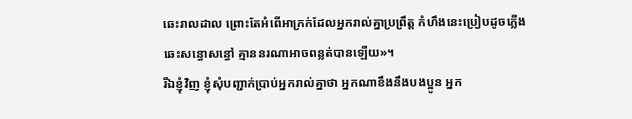ឆេះរាលដាល ព្រោះតែអំពើអាក្រក់ដែលអ្នករាល់គ្នាប្រព្រឹត្ត កំហឹងនេះប្រៀបដូចភ្លើងឆេះសន្ធោសន្ធៅ គ្មាននរណាអាចពន្លត់បានឡើយ»។
រីឯខ្ញុំវិញ ខ្ញុំសុំបញ្ជាក់ប្រាប់អ្នករាល់គ្នាថា អ្នកណាខឹងនឹងបងប្អូន អ្នក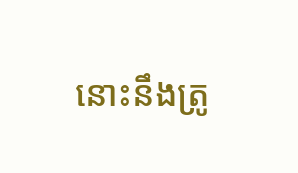នោះនឹងត្រូ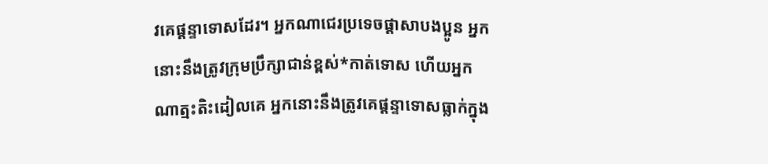វគេផ្ដន្ទាទោសដែរ។ អ្នកណាជេរប្រទេចផ្តាសាបងប្អូន អ្នកនោះនឹងត្រូវក្រុមប្រឹក្សាជាន់ខ្ពស់*កាត់ទោស ហើយអ្នកណាត្មះតិះដៀលគេ អ្នកនោះនឹងត្រូវគេផ្ដន្ទាទោសធ្លាក់ក្នុង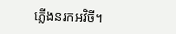ភ្លើងនរកអវិចី។